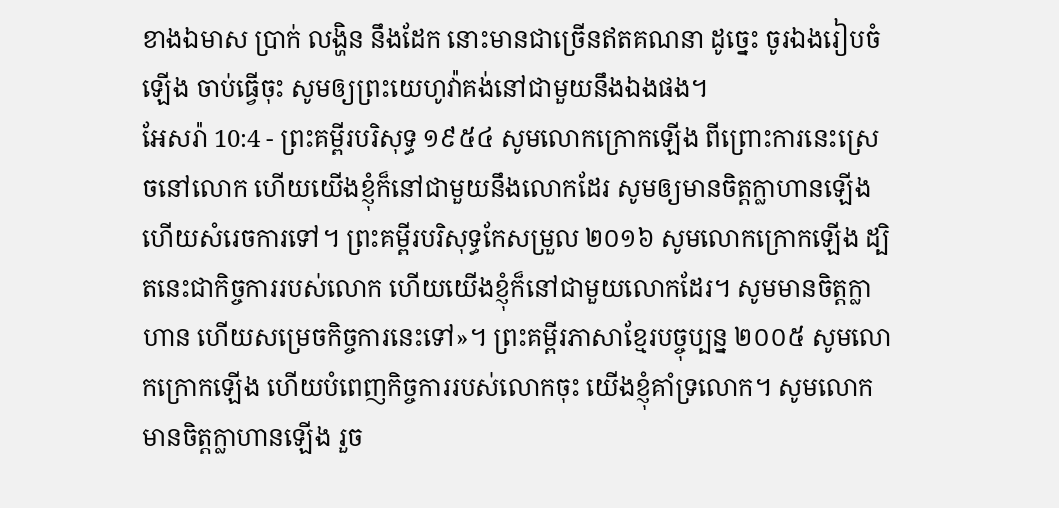ខាងឯមាស ប្រាក់ លង្ហិន នឹងដែក នោះមានជាច្រើនឥតគណនា ដូច្នេះ ចូរឯងរៀបចំឡើង ចាប់ធ្វើចុះ សូមឲ្យព្រះយេហូវ៉ាគង់នៅជាមួយនឹងឯងផង។
អែសរ៉ា 10:4 - ព្រះគម្ពីរបរិសុទ្ធ ១៩៥៤ សូមលោកក្រោកឡើង ពីព្រោះការនេះស្រេចនៅលោក ហើយយើងខ្ញុំក៏នៅជាមួយនឹងលោកដែរ សូមឲ្យមានចិត្តក្លាហានឡើង ហើយសំរេចការទៅ។ ព្រះគម្ពីរបរិសុទ្ធកែសម្រួល ២០១៦ សូមលោកក្រោកឡើង ដ្បិតនេះជាកិច្ចការរបស់លោក ហើយយើងខ្ញុំក៏នៅជាមួយលោកដែរ។ សូមមានចិត្តក្លាហាន ហើយសម្រេចកិច្ចការនេះទៅ»។ ព្រះគម្ពីរភាសាខ្មែរបច្ចុប្បន្ន ២០០៥ សូមលោកក្រោកឡើង ហើយបំពេញកិច្ចការរបស់លោកចុះ យើងខ្ញុំគាំទ្រលោក។ សូមលោកមានចិត្តក្លាហានឡើង រួច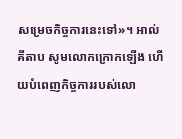សម្រេចកិច្ចការនេះទៅ»។ អាល់គីតាប សូមលោកក្រោកឡើង ហើយបំពេញកិច្ចការរបស់លោ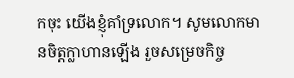កចុះ យើងខ្ញុំគាំទ្រលោក។ សូមលោកមានចិត្តក្លាហានឡើង រួចសម្រេចកិច្ច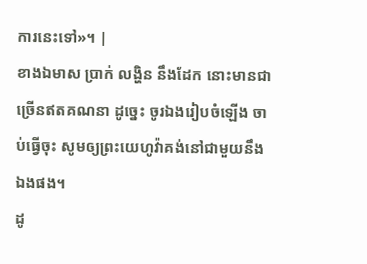ការនេះទៅ»។ |
ខាងឯមាស ប្រាក់ លង្ហិន នឹងដែក នោះមានជាច្រើនឥតគណនា ដូច្នេះ ចូរឯងរៀបចំឡើង ចាប់ធ្វើចុះ សូមឲ្យព្រះយេហូវ៉ាគង់នៅជាមួយនឹងឯងផង។
ដូ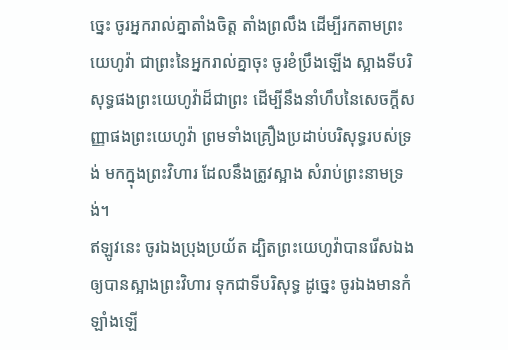ច្នេះ ចូរអ្នករាល់គ្នាតាំងចិត្ត តាំងព្រលឹង ដើម្បីរកតាមព្រះយេហូវ៉ា ជាព្រះនៃអ្នករាល់គ្នាចុះ ចូរខំប្រឹងឡើង ស្អាងទីបរិសុទ្ធផងព្រះយេហូវ៉ាដ៏ជាព្រះ ដើម្បីនឹងនាំហឹបនៃសេចក្ដីសញ្ញាផងព្រះយេហូវ៉ា ព្រមទាំងគ្រឿងប្រដាប់បរិសុទ្ធរបស់ទ្រង់ មកក្នុងព្រះវិហារ ដែលនឹងត្រូវស្អាង សំរាប់ព្រះនាមទ្រង់។
ឥឡូវនេះ ចូរឯងប្រុងប្រយ័ត ដ្បិតព្រះយេហូវ៉ាបានរើសឯង ឲ្យបានស្អាងព្រះវិហារ ទុកជាទីបរិសុទ្ធ ដូច្នេះ ចូរឯងមានកំឡាំងឡើ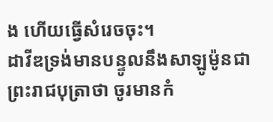ង ហើយធ្វើសំរេចចុះ។
ដាវីឌទ្រង់មានបន្ទូលនឹងសាឡូម៉ូនជាព្រះរាជបុត្រាថា ចូរមានកំ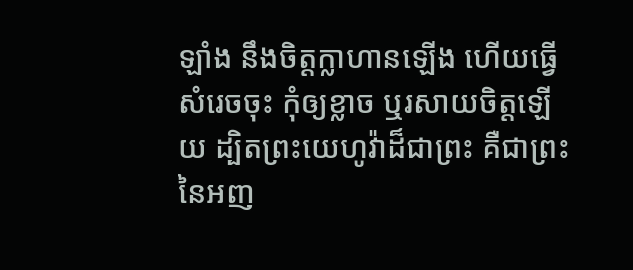ឡាំង នឹងចិត្តក្លាហានឡើង ហើយធ្វើសំរេចចុះ កុំឲ្យខ្លាច ឬរសាយចិត្តឡើយ ដ្បិតព្រះយេហូវ៉ាដ៏ជាព្រះ គឺជាព្រះនៃអញ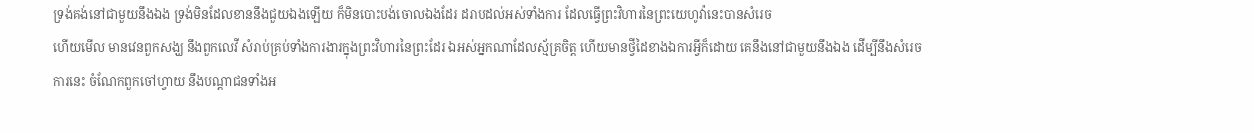ទ្រង់គង់នៅជាមួយនឹងឯង ទ្រង់មិនដែលខាននឹងជួយឯងឡើយ ក៏មិនបោះបង់ចោលឯងដែរ ដរាបដល់អស់ទាំងការ ដែលធ្វើព្រះវិហារនៃព្រះយេហូវ៉ានេះបានសំរេច
ហើយមើល មានវេនពួកសង្ឃ នឹងពួកលេវី សំរាប់គ្រប់ទាំងការងារក្នុងព្រះវិហារនៃព្រះដែរ ឯអស់អ្នកណាដែលស្ម័គ្រចិត្ត ហើយមានថ្វីដៃខាងឯការអ្វីក៏ដោយ គេនឹងនៅជាមួយនឹងឯង ដើម្បីនឹងសំរេចការនេះ ចំណែកពួកចៅហ្វាយ នឹងបណ្តាជនទាំងអ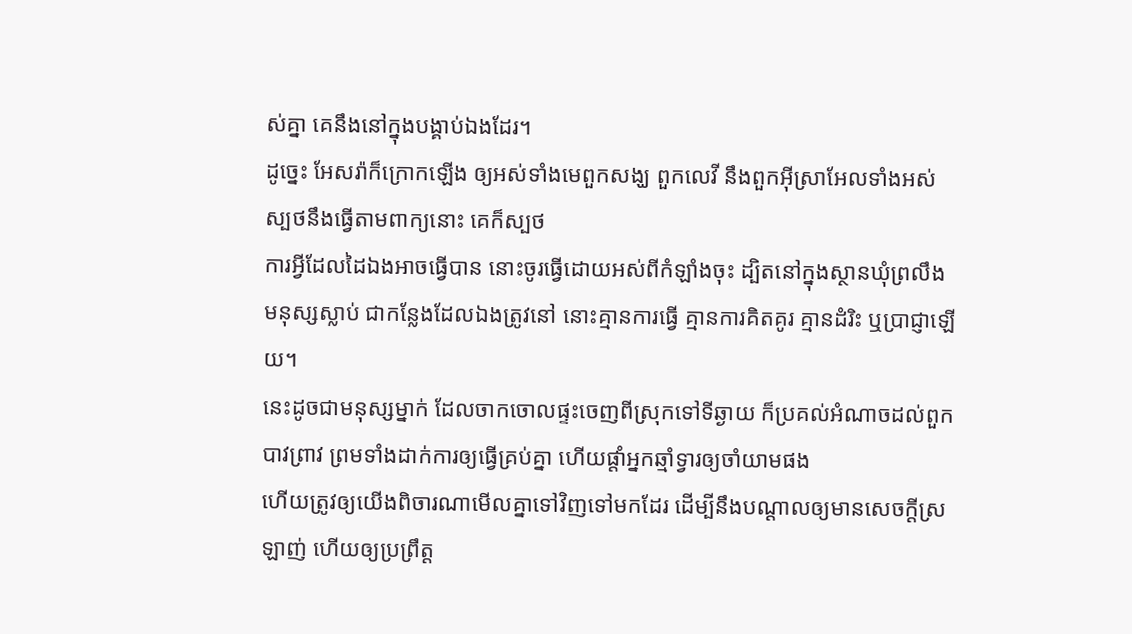ស់គ្នា គេនឹងនៅក្នុងបង្គាប់ឯងដែរ។
ដូច្នេះ អែសរ៉ាក៏ក្រោកឡើង ឲ្យអស់ទាំងមេពួកសង្ឃ ពួកលេវី នឹងពួកអ៊ីស្រាអែលទាំងអស់ ស្បថនឹងធ្វើតាមពាក្យនោះ គេក៏ស្បថ
ការអ្វីដែលដៃឯងអាចធ្វើបាន នោះចូរធ្វើដោយអស់ពីកំឡាំងចុះ ដ្បិតនៅក្នុងស្ថានឃុំព្រលឹងមនុស្សស្លាប់ ជាកន្លែងដែលឯងត្រូវនៅ នោះគ្មានការធ្វើ គ្មានការគិតគូរ គ្មានដំរិះ ឬប្រាជ្ញាឡើយ។
នេះដូចជាមនុស្សម្នាក់ ដែលចាកចោលផ្ទះចេញពីស្រុកទៅទីឆ្ងាយ ក៏ប្រគល់អំណាចដល់ពួកបាវព្រាវ ព្រមទាំងដាក់ការឲ្យធ្វើគ្រប់គ្នា ហើយផ្តាំអ្នកឆ្មាំទ្វារឲ្យចាំយាមផង
ហើយត្រូវឲ្យយើងពិចារណាមើលគ្នាទៅវិញទៅមកដែរ ដើម្បីនឹងបណ្តាលឲ្យមានសេចក្ដីស្រឡាញ់ ហើយឲ្យប្រព្រឹត្ត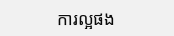ការល្អផង